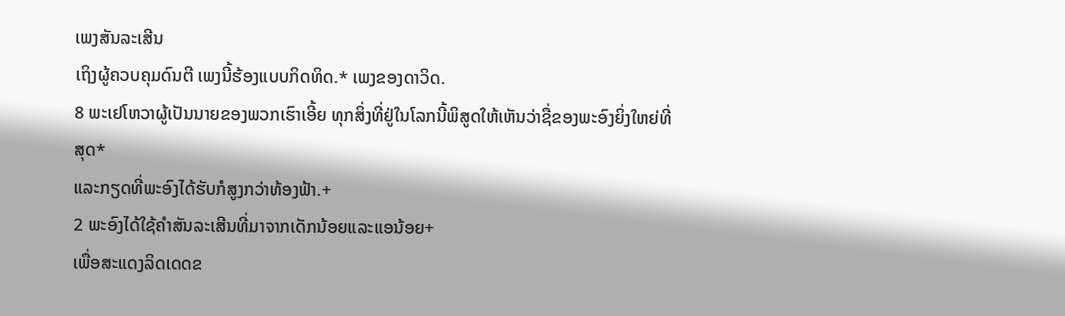ເພງສັນລະເສີນ
ເຖິງຜູ້ຄວບຄຸມດົນຕີ ເພງນີ້ຮ້ອງແບບກິດທິດ.* ເພງຂອງດາວິດ.
8 ພະເຢໂຫວາຜູ້ເປັນນາຍຂອງພວກເຮົາເອີ້ຍ ທຸກສິ່ງທີ່ຢູ່ໃນໂລກນີ້ພິສູດໃຫ້ເຫັນວ່າຊື່ຂອງພະອົງຍິ່ງໃຫຍ່ທີ່ສຸດ*
ແລະກຽດທີ່ພະອົງໄດ້ຮັບກໍສູງກວ່າທ້ອງຟ້າ.+
2 ພະອົງໄດ້ໃຊ້ຄຳສັນລະເສີນທີ່ມາຈາກເດັກນ້ອຍແລະແອນ້ອຍ+
ເພື່ອສະແດງລິດເດດຂ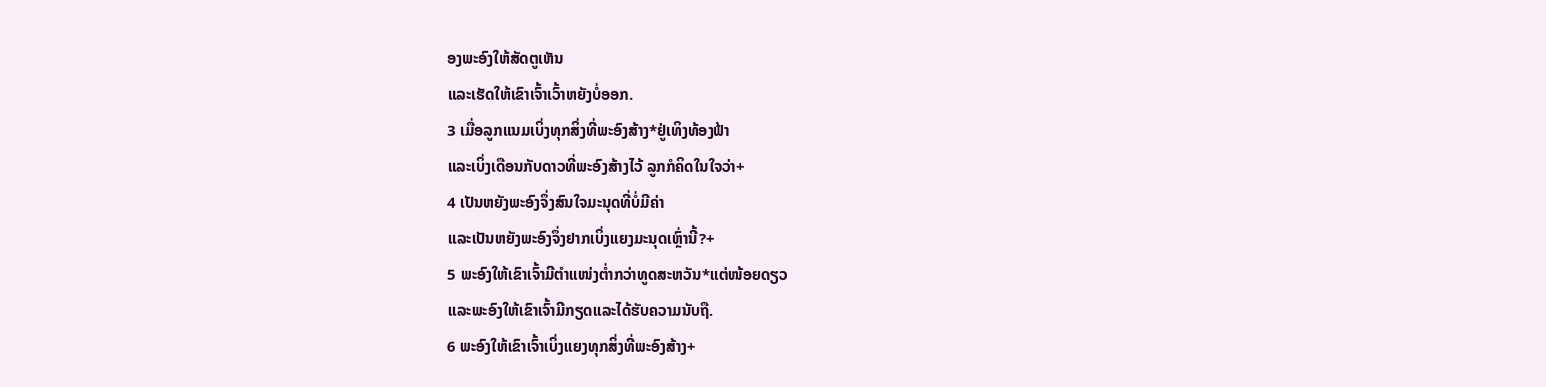ອງພະອົງໃຫ້ສັດຕູເຫັນ
ແລະເຮັດໃຫ້ເຂົາເຈົ້າເວົ້າຫຍັງບໍ່ອອກ.
3 ເມື່ອລູກແນມເບິ່ງທຸກສິ່ງທີ່ພະອົງສ້າງ*ຢູ່ເທິງທ້ອງຟ້າ
ແລະເບິ່ງເດືອນກັບດາວທີ່ພະອົງສ້າງໄວ້ ລູກກໍຄິດໃນໃຈວ່າ+
4 ເປັນຫຍັງພະອົງຈຶ່ງສົນໃຈມະນຸດທີ່ບໍ່ມີຄ່າ
ແລະເປັນຫຍັງພະອົງຈຶ່ງຢາກເບິ່ງແຍງມະນຸດເຫຼົ່ານີ້?+
5 ພະອົງໃຫ້ເຂົາເຈົ້າມີຕຳແໜ່ງຕ່ຳກວ່າທູດສະຫວັນ*ແຕ່ໜ້ອຍດຽວ
ແລະພະອົງໃຫ້ເຂົາເຈົ້າມີກຽດແລະໄດ້ຮັບຄວາມນັບຖື.
6 ພະອົງໃຫ້ເຂົາເຈົ້າເບິ່ງແຍງທຸກສິ່ງທີ່ພະອົງສ້າງ+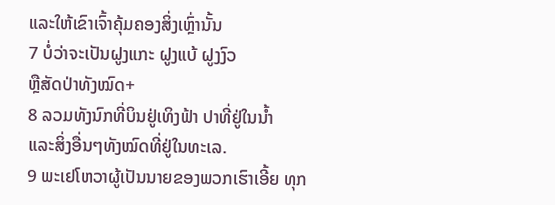ແລະໃຫ້ເຂົາເຈົ້າຄຸ້ມຄອງສິ່ງເຫຼົ່ານັ້ນ
7 ບໍ່ວ່າຈະເປັນຝູງແກະ ຝູງແບ້ ຝູງງົວ
ຫຼືສັດປ່າທັງໝົດ+
8 ລວມທັງນົກທີ່ບິນຢູ່ເທິງຟ້າ ປາທີ່ຢູ່ໃນນ້ຳ
ແລະສິ່ງອື່ນໆທັງໝົດທີ່ຢູ່ໃນທະເລ.
9 ພະເຢໂຫວາຜູ້ເປັນນາຍຂອງພວກເຮົາເອີ້ຍ ທຸກ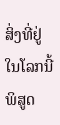ສິ່ງທີ່ຢູ່ໃນໂລກນີ້ພິສູດ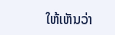ໃຫ້ເຫັນວ່າ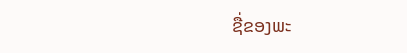ຊື່ຂອງພະ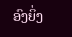ອົງຍິ່ງ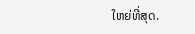ໃຫຍ່ທີ່ສຸດ.